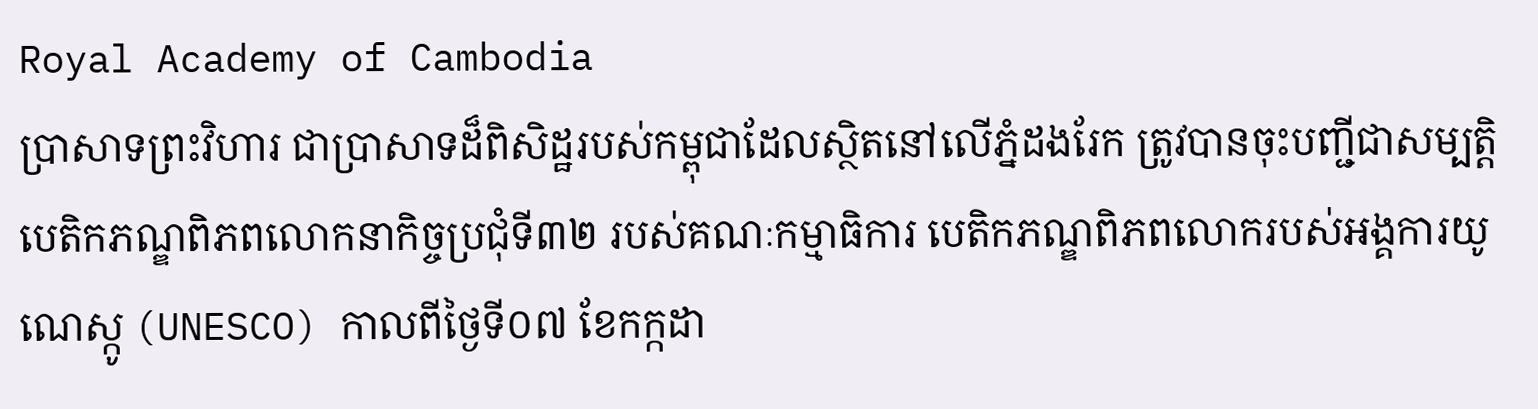Royal Academy of Cambodia
ប្រាសាទព្រះវិហារ ជាប្រាសាទដ៏ពិសិដ្ឋរបស់កម្ពុជាដែលស្ថិតនៅលើភ្នំដងរែក ត្រូវបានចុះបញ្ជីជាសម្បត្តិបេតិកភណ្ឌពិភពលោកនាកិច្ចប្រជុំទី៣២ របស់គណៈកម្មាធិការ បេតិកភណ្ឌពិភពលោករបស់អង្គការយូណេស្កូ (UNESCO) កាលពីថ្ងៃទី០៧ ខែកក្កដា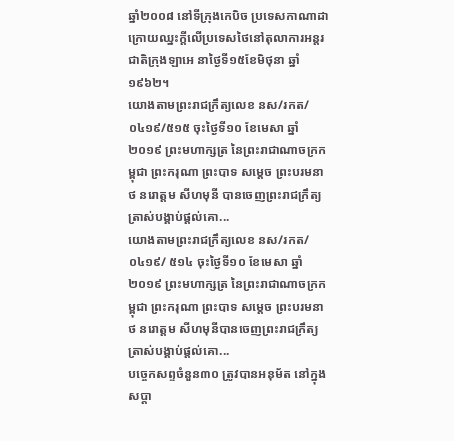ឆ្នាំ២០០៨ នៅទីក្រុងកេបិច ប្រទេសកាណាដា ក្រោយឈ្នះក្តីលើប្រទេសថៃនៅតុលាការអន្តរជាតិក្រុងឡាអេ នាថ្ងៃទី១៥ខែមិថុនា ឆ្នាំ១៩៦២។
យោងតាមព្រះរាជក្រឹត្យលេខ នស/រកត/០៤១៩/៥១៥ ចុះថ្ងៃទី១០ ខែមេសា ឆ្នាំ២០១៩ ព្រះមហាក្សត្រ នៃព្រះរាជាណាចក្រកម្ពុជា ព្រះករុណា ព្រះបាទ សម្តេច ព្រះបរមនាថ នរោត្តម សីហមុនី បានចេញព្រះរាជក្រឹត្យ ត្រាស់បង្គាប់ផ្តល់គោ...
យោងតាមព្រះរាជក្រឹត្យលេខ នស/រកត/០៤១៩/ ៥១៤ ចុះថ្ងៃទី១០ ខែមេសា ឆ្នាំ២០១៩ ព្រះមហាក្សត្រ នៃព្រះរាជាណាចក្រកម្ពុជា ព្រះករុណា ព្រះបាទ សម្តេច ព្រះបរមនាថ នរោត្តម សីហមុនីបានចេញព្រះរាជក្រឹត្យ ត្រាស់បង្គាប់ផ្តល់គោ...
បច្ចេកសព្ទចំនួន៣០ ត្រូវបានអនុម័ត នៅក្នុងសប្តា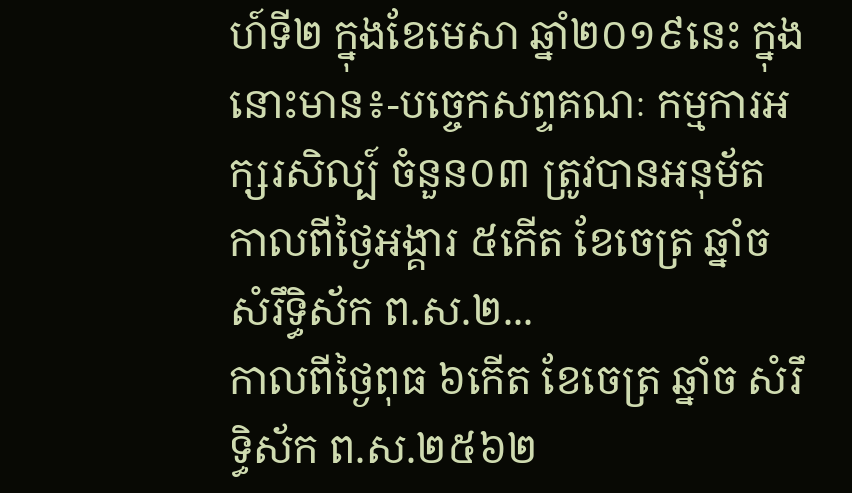ហ៍ទី២ ក្នុងខែមេសា ឆ្នាំ២០១៩នេះ ក្នុងនោះមាន៖-បច្ចេកសព្ទគណៈ កម្មការអក្សរសិល្ប៍ ចំនួន០៣ ត្រូវបានអនុម័ត កាលពីថ្ងៃអង្គារ ៥កើត ខែចេត្រ ឆ្នាំច សំរឹទ្ធិស័ក ព.ស.២...
កាលពីថ្ងៃពុធ ៦កេីត ខែចេត្រ ឆ្នាំច សំរឹទ្ធិស័ក ព.ស.២៥៦២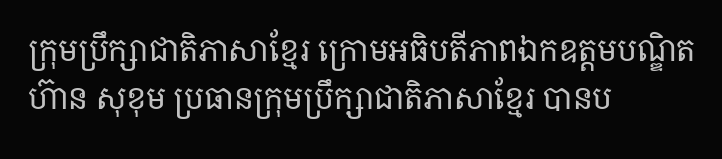ក្រុមប្រឹក្សាជាតិភាសាខ្មែរ ក្រោមអធិបតីភាពឯកឧត្តមបណ្ឌិត ហ៊ាន សុខុម ប្រធានក្រុមប្រឹក្សាជាតិភាសាខ្មែរ បានប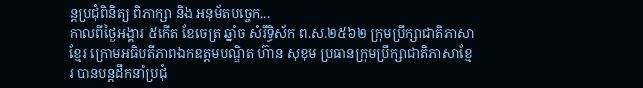ន្តប្រជុំពិនិត្យ ពិភាក្សា និង អនុម័តបច្ចេក...
កាលពីថ្ងៃអង្គារ ៥កេីត ខែចេត្រ ឆ្នាំច សំរឹទ្ធិស័ក ព.ស.២៥៦២ ក្រុមប្រឹក្សាជាតិភាសាខ្មែរ ក្រោមអធិបតីភាពឯកឧត្តមបណ្ឌិត ហ៊ាន សុខុម ប្រធានក្រុមប្រឹក្សាជាតិភាសាខ្មែរ បានបន្តដឹកនាំប្រជុំ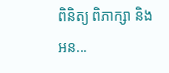ពិនិត្យ ពិភាក្សា និង អន...